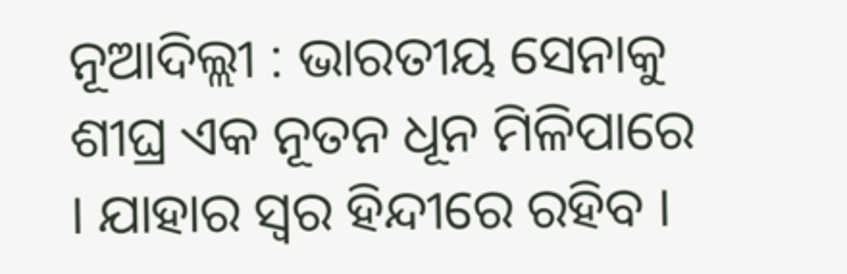ନୂଆଦିଲ୍ଲୀ : ଭାରତୀୟ ସେନାକୁ ଶୀଘ୍ର ଏକ ନୂତନ ଧୂନ ମିଳିପାରେ । ଯାହାର ସ୍ୱର ହିନ୍ଦୀରେ ରହିବ ।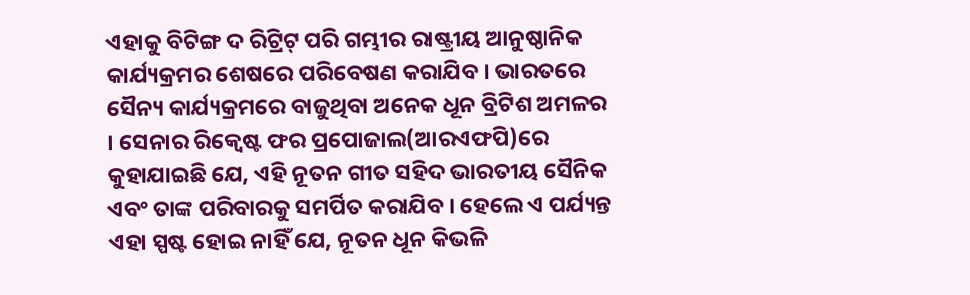ଏହାକୁ ବିଟିଙ୍ଗ ଦ ରିଟ୍ରିଟ୍ ପରି ଗମ୍ଭୀର ରାଷ୍ଟ୍ରୀୟ ଆନୁଷ୍ଠାନିକ କାର୍ଯ୍ୟକ୍ରମର ଶେଷରେ ପରିବେଷଣ କରାଯିବ । ଭାରତରେ ସୈନ୍ୟ କାର୍ଯ୍ୟକ୍ରମରେ ବାଜୁଥିବା ଅନେକ ଧୂନ ବ୍ରିଟିଶ ଅମଳର । ସେନାର ରିକ୍ୱେଷ୍ଟ ଫର ପ୍ରପୋଜାଲ(ଆରଏଫପି)ରେ କୁହାଯାଇଛି ଯେ, ଏହି ନୂତନ ଗୀତ ସହିଦ ଭାରତୀୟ ସୈନିକ ଏବଂ ତାଙ୍କ ପରିବାରକୁ ସମର୍ପିତ କରାଯିବ । ହେଲେ ଏ ପର୍ଯ୍ୟନ୍ତ ଏହା ସ୍ପଷ୍ଟ ହୋଇ ନାହିଁ ଯେ, ନୂତନ ଧୂନ କିଭଳି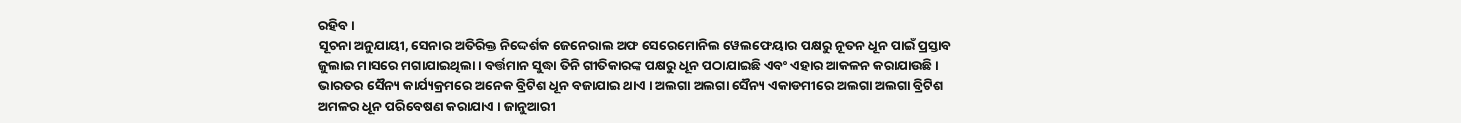ରହିବ ।
ସୂଚନା ଅନୁଯାୟୀ, ସେନାର ଅତିରିକ୍ତ ନିଦ୍ଦେର୍ଶକ ଜେନେରାଲ ଅଫ ସେରେମୋନିଲ ୱେଲଫେୟାର ପକ୍ଷରୁ ନୂତନ ଧୂନ ପାଇଁ ପ୍ରସ୍ତାବ ଜୁଲାଇ ମାସରେ ମଗାଯାଇଥିଲା । ବର୍ତ୍ତମାନ ସୁଦ୍ଧା ତିନି ଗୀତିକାରଙ୍କ ପକ୍ଷରୁ ଧୂନ ପଠାଯାଇଛି ଏବଂ ଏହାର ଆକଳନ କରାଯାଉଛି । ଭାରତର ସୈନ୍ୟ କାର୍ଯ୍ୟକ୍ରମରେ ଅନେକ ବ୍ରିଟିଶ ଧୂନ ବଜାଯାଇ ଥାଏ । ଅଲଗା ଅଲଗା ସୈନ୍ୟ ଏକାଡମୀରେ ଅଲଗା ଅଲଗା ବ୍ରିଟିଶ ଅମଳର ଧୂନ ପରିବେଷଣ କରାଯାଏ । ଜାନୁଆରୀ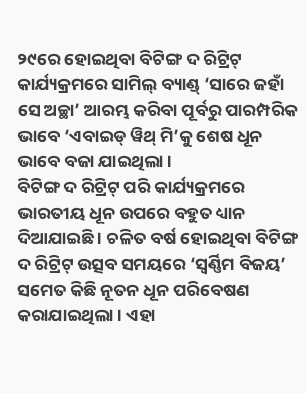୨୯ରେ ହୋଇଥିବା ବିଟିଙ୍ଗ ଦ ରିଟ୍ରିଟ୍ କାର୍ଯ୍ୟକ୍ରମରେ ସାମିଲ୍ ବ୍ୟାଣ୍ଡ୍ ‘ସାରେ ଜହାଁ ସେ ଅଚ୍ଛା’ ଆରମ୍ଭ କରିବା ପୂର୍ବରୁ ପାରମ୍ପରିକ ଭାବେ ‘ଏବାଇଡ୍ ୱିଥ୍ ମି’କୁ ଶେଷ ଧୂନ ଭାବେ ବଜା ଯାଇଥିଲା ।
ବିଟିଙ୍ଗ ଦ ରିଟ୍ରିଟ୍ ପରି କାର୍ଯ୍ୟକ୍ରମରେ ଭାରତୀୟ ଧୂନ ଉପରେ ବହୁତ ଧ୍ୟାନ ଦିଆଯାଇଛି । ଚଳିତ ବର୍ଷ ହୋଇଥିବା ବିଟିଙ୍ଗ ଦ ରିଟ୍ରିଟ୍ ଉତ୍ସବ ସମୟରେ ‘ସ୍ୱର୍ଣ୍ଣିମ ବିଜୟ’ ସମେତ କିଛି ନୂତନ ଧୂନ ପରିବେଷଣ କରାଯାଇଥିଲା । ଏହା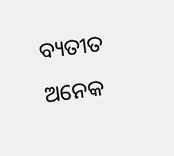ବ୍ୟତୀତ ଅନେକ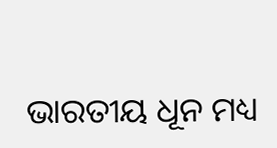ଭାରତୀୟ ଧୂନ ମଧ୍ୟ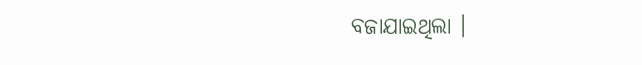ବଜାଯାଇଥିଲା ।